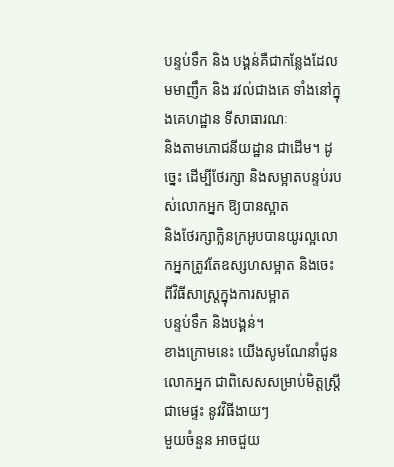បន្ទប់ទឹក និង បង្គន់គឺជាកន្លែងដែលមមាញឹក និង រវល់ជាងគេ ទាំងនៅក្នុងគេហដ្ឋាន ទីសាធារណៈ
និងតាមភោជនីយដ្ឋាន ជាដើម។ ដូច្នេះ ដើម្បីថែរក្សា និងសម្អាតបន្ទប់របស់លោកអ្នក ឱ្យបានស្អាត
និងថែរក្សាក្លិនក្រអូបបានយូរល្អលោកអ្នកត្រូវតែឧស្សហសម្អាត និងចេះពីវិធីសាស្រ្តក្នុងការសម្អាត
បន្ទប់ទឹក និងបង្គន់។
ខាងក្រោមនេះ យើងសូមណែនាំជូនលោកអ្នក ជាពិសេសសម្រាប់មិត្តស្រ្តីជាមេផ្ទះ នូវវិធីងាយៗ
មួយចំនួន អាចជួយ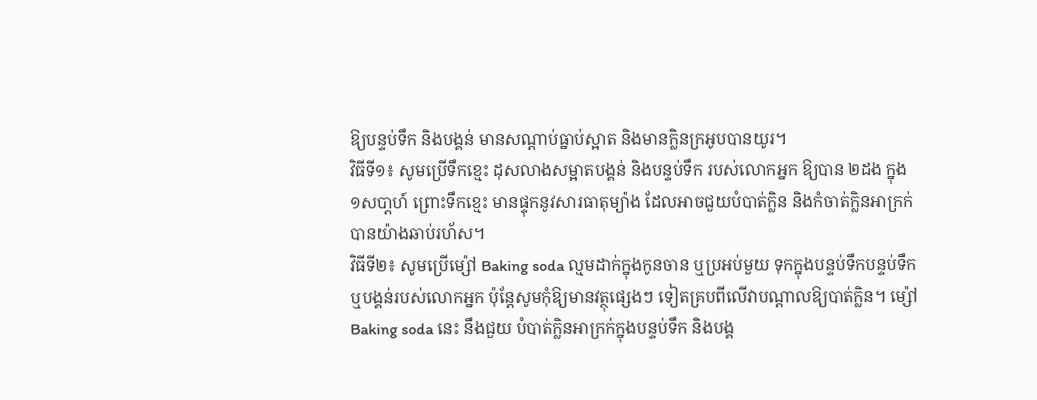ឱ្យបន្ទប់ទឹក និងបង្គន់ មានសណ្តាប់ធ្នាប់ស្អាត និងមានក្លិនក្រអូបបានយូរ។
វិធីទី១៖ សូមប្រើទឹកខ្មេះ ដុសលាងសម្អាតបង្គន់ និងបន្ទប់ទឹក របស់លោកអ្នក ឱ្យបាន ២ដង ក្នុង
១សបា្តហ៍ ព្រោះទឹកខ្មេះ មានផ្ទុកនូវសារធាតុម្យ៉ាង ដែលអាចជួយបំបាត់ក្លិន និងកំចាត់ក្លិនអាក្រក់
បានយ៉ាងឆាប់រហ័ស។
វិធីទី២៖ សូមប្រើម្ស៉ៅ Baking soda ល្មមដាក់ក្នុងកូនចាន ឬប្រអប់មួយ ទុកក្នុងបន្ទប់ទឹកបន្ទប់ទឹក
ឬបង្គន់របស់លោកអ្នក ប៉ុន្តែសូមកុំឱ្យមានវត្ថុផ្សេងៗ ទៀតគ្របពីលើវាបណ្តាលឱ្យបាត់ក្លិន។ ម្ស៉ៅ
Baking soda នេះ នឹងជួយ បំបាត់ក្លិនអាក្រក់ក្នុងបន្ទប់ទឹក និងបង្គ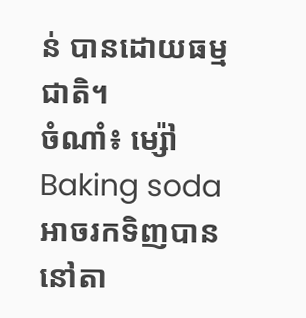ន់ បានដោយធម្មជាតិ។
ចំណាំ៖ ម្ស៉ៅ Baking soda អាចរកទិញបាននៅតា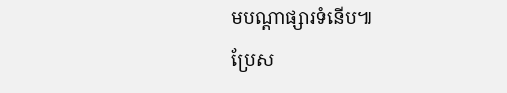មបណ្តាផ្សារទំនើប៕
ប្រែស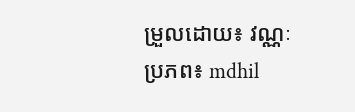ម្រួលដោយ៖ វណ្ណៈ
ប្រភព៖ mdhil